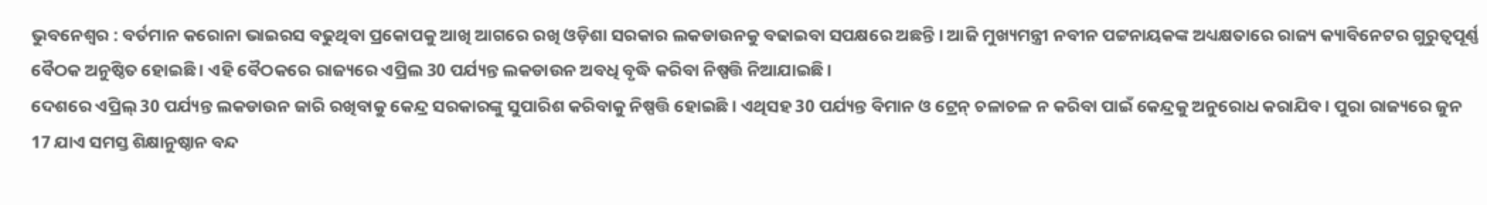ଭୁବନେଶ୍ୱର : ବର୍ତମାନ କରୋନା ଭାଇରସ ବଢୁଥିବା ପ୍ରକୋପକୁ ଆଖି ଆଗରେ ରଖି ଓଡ଼ିଶା ସରକାର ଲକଡାଉନକୁ ବଢାଇବା ସପକ୍ଷରେ ଅଛନ୍ତି । ଆଜି ମୁଖ୍ୟମନ୍ତ୍ରୀ ନବୀନ ପଟ୍ଟନାୟକଙ୍କ ଅଧ୍ୟକ୍ଷତାରେ ରାଜ୍ୟ କ୍ୟାବିନେଟର ଗୁରୁତ୍ୱପୂର୍ଣ୍ଣ ବୈଠକ ଅନୁଷ୍ଠିତ ହୋଇଛି । ଏହି ବୈଠକରେ ରାଜ୍ୟରେ ଏପ୍ରିଲ 30 ପର୍ଯ୍ୟନ୍ତ ଲକଡାଉନ ଅବଧି ବୃଦ୍ଧି କରିବା ନିଷ୍ପତ୍ତି ନିଆଯାଇଛି ।
ଦେଶରେ ଏପ୍ରିଲ୍ 30 ପର୍ଯ୍ୟନ୍ତ ଲକଡାଉନ ଜାରି ରଖିବାକୁ କେନ୍ଦ୍ର ସରକାରଙ୍କୁ ସୁପାରିଶ କରିବାକୁ ନିଷ୍ପତ୍ତି ହୋଇଛି । ଏଥିସହ 30 ପର୍ଯ୍ୟନ୍ତ ବିମାନ ଓ ଟ୍ରେନ୍ ଚଳାଚଳ ନ କରିବା ପାଇଁ କେନ୍ଦ୍ରକୁ ଅନୁରୋଧ କରାଯିବ । ପୁରା ରାଜ୍ୟରେ ଜୁନ 17 ଯାଏ ସମସ୍ତ ଶିକ୍ଷାନୁଷ୍ଠାନ ବନ୍ଦ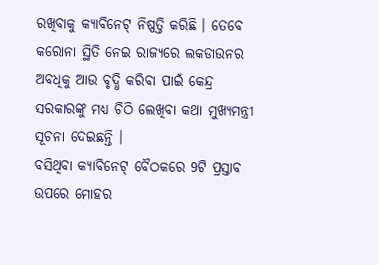ରଖିବାକୁ କ୍ୟାବିନେଟ୍ ନିଷ୍ପତ୍ତି କରିଛି । ତେବେ କରୋନା ସ୍ଥିତି ନେଇ ରାଜ୍ୟରେ ଲକଡାଉନର ଅବଧିକୁ ଆଉ ବୃଦ୍ଧି କରିବା ପାଇଁ କେନ୍ଦ୍ର ସରକାରଙ୍କୁ ମଧ୍ୟ ଚିଠି ଲେଖିବା କଥା ମୁଖ୍ୟମନ୍ତ୍ରୀ ସୂଚନା ଦେଇଛନ୍ତି ।
ବସିଥିବା କ୍ୟାବିନେଟ୍ ବୈଠକରେ 9ଟି ପ୍ରସ୍ତାବ ଉପରେ ମୋହର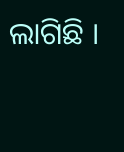ଲାଗିଛି ।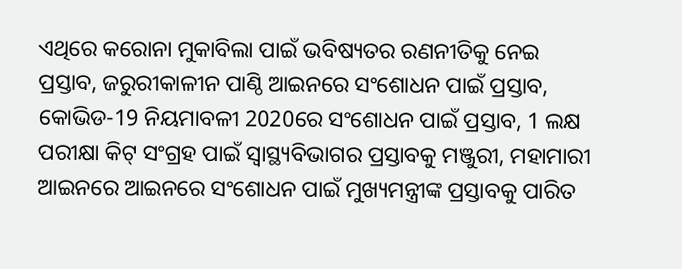ଏଥିରେ କରୋନା ମୁକାବିଲା ପାଇଁ ଭବିଷ୍ୟତର ରଣନୀତିକୁ ନେଇ ପ୍ରସ୍ତାବ, ଜରୁରୀକାଳୀନ ପାଣ୍ଠି ଆଇନରେ ସଂଶୋଧନ ପାଇଁ ପ୍ରସ୍ତାବ, କୋଭିଡ-19 ନିୟମାବଳୀ 2020ରେ ସଂଶୋଧନ ପାଇଁ ପ୍ରସ୍ତାବ, 1 ଲକ୍ଷ ପରୀକ୍ଷା କିଟ୍ ସଂଗ୍ରହ ପାଇଁ ସ୍ୱାସ୍ଥ୍ୟବିଭାଗର ପ୍ରସ୍ତାବକୁ ମଞ୍ଜୁରୀ, ମହାମାରୀ ଆଇନରେ ଆଇନରେ ସଂଶୋଧନ ପାଇଁ ମୁଖ୍ୟମନ୍ତ୍ରୀଙ୍କ ପ୍ରସ୍ତାବକୁ ପାରିତ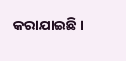କରାଯାଇଛି ।